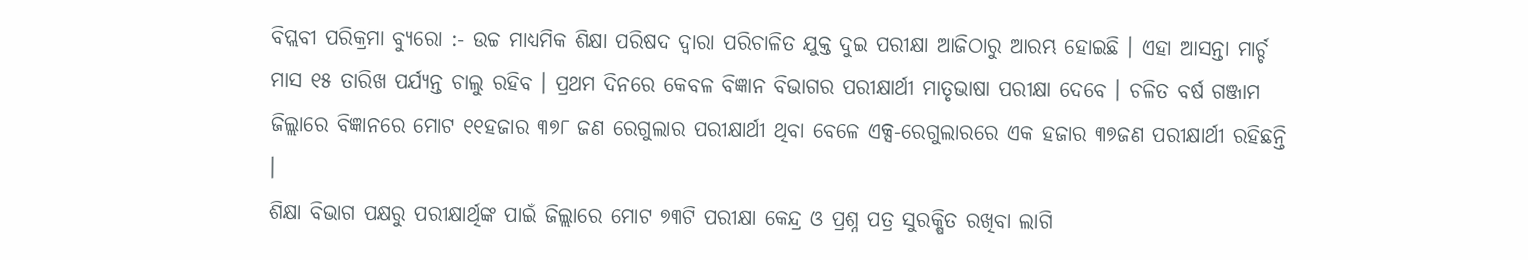ବିପ୍ଲବୀ ପରିକ୍ରମା ବ୍ୟୁରୋ :- ଉଚ୍ଚ ମାଧ୍ୟମିକ ଶିକ୍ଷା ପରିଷଦ ଦ୍ୱାରା ପରିଚାଳିତ ଯୁକ୍ତ ଦୁଇ ପରୀକ୍ଷା ଆଜିଠାରୁ ଆରମ୍ଭ ହୋଇଛି । ଏହା ଆସନ୍ତା ମାର୍ଚ୍ଚ ମାସ ୧୫ ତାରିଖ ପର୍ଯ୍ୟନ୍ତ ଚାଲୁ ରହିବ । ପ୍ରଥମ ଦିନରେ କେବଳ ବିଜ୍ଞାନ ବିଭାଗର ପରୀକ୍ଷାର୍ଥୀ ମାତୃଭାଷା ପରୀକ୍ଷା ଦେବେ । ଚଳିତ ବର୍ଷ ଗଞ୍ଜାମ ଜିଲ୍ଲାରେ ବିଜ୍ଞାନରେ ମୋଟ ୧୧ହଜାର ୩୭୮ ଜଣ ରେଗୁଲାର ପରୀକ୍ଷାର୍ଥୀ ଥିବା ବେଳେ ଏକ୍ସ-ରେଗୁଲାରରେ ଏକ ହଜାର ୩୭ଜଣ ପରୀକ୍ଷାର୍ଥୀ ରହିଛନ୍ତି ।
ଶିକ୍ଷା ବିଭାଗ ପକ୍ଷରୁ ପରୀକ୍ଷାର୍ଥିଙ୍କ ପାଇଁ ଜିଲ୍ଲାରେ ମୋଟ ୭୩ଟି ପରୀକ୍ଷା କେନ୍ଦ୍ର ଓ ପ୍ରଶ୍ନ ପତ୍ର ସୁରକ୍ଷିତ ରଖିବା ଲାଗି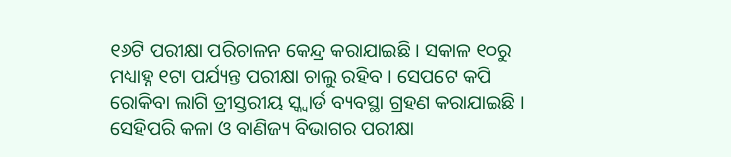୧୬ଟି ପରୀକ୍ଷା ପରିଚାଳନ କେନ୍ଦ୍ର କରାଯାଇଛି । ସକାଳ ୧୦ରୁ ମଧ୍ୟାହ୍ନ ୧ଟା ପର୍ଯ୍ୟନ୍ତ ପରୀକ୍ଷା ଚାଲୁ ରହିବ । ସେପଟେ କପି ରୋକିବା ଲାଗି ତ୍ରୀସ୍ତରୀୟ ସ୍କ୍ୱାର୍ଡ ବ୍ୟବସ୍ଥା ଗ୍ରହଣ କରାଯାଇଛି । ସେହିପରି କଳା ଓ ବାଣିଜ୍ୟ ବିଭାଗର ପରୀକ୍ଷା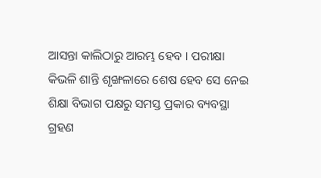ଆସନ୍ତା କାଲିଠାରୁ ଆରମ୍ଭ ହେବ । ପରୀକ୍ଷା କିଭଳି ଶାନ୍ତି ଶୃଙ୍ଖଳାରେ ଶେଷ ହେବ ସେ ନେଇ ଶିକ୍ଷା ବିଭାଗ ପକ୍ଷରୁ ସମସ୍ତ ପ୍ରକାର ବ୍ୟବସ୍ଥା ଗ୍ରହଣ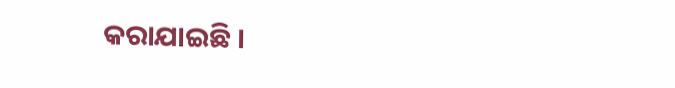କରାଯାଇଛି ।